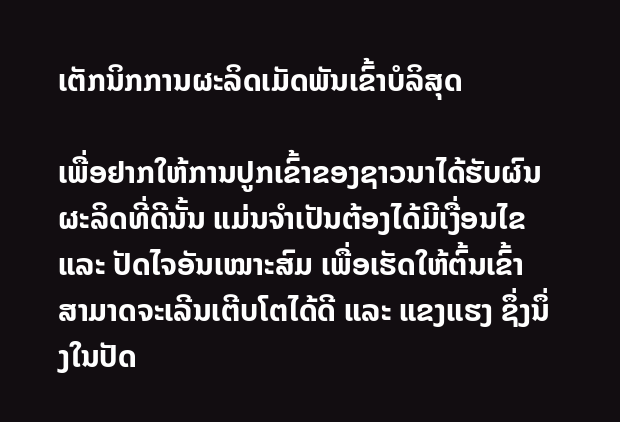ເຕັກນິກການຜະລິດເມັດພັນເຂົ້າບໍລິສຸດ

ເພື່ອຢາກໃຫ້ການປູກເຂົ້າຂອງຊາວນາໄດ້ຮັບຜົນຜະລິດທີ່ດີນັ້ນ ແມ່ນຈໍາເປັນຕ້ອງໄດ້ມີເງື່ອນໄຂ ແລະ ປັດໄຈອັນເໝາະສົມ ເພື່ອເຮັດໃຫ້ຕົ້ນເຂົ້າສາມາດຈະເລີນເຕີບໂຕໄດ້ດີ ແລະ ແຂງແຮງ ຊຶ່ງນຶ່ງໃນປັດ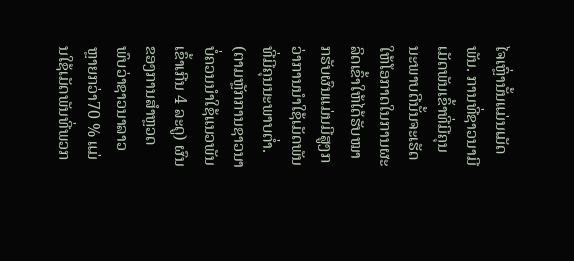ໄຈເຫຼົ່ານັ້ນແມ່ນເມັດພັນ. ການທີ່ຊາວນາມີເມັດພັນເຂົ້າທີ່ມີຄຸນນະພາບດີນັ້ນຈະເຮັດໃຫ້ໂອກາດໃນການຜະລິດເຂົ້າໃຫ້ໄດ້ຮັບໝາກຮັບຜົນແມ່ນມີສູງກວ່າການນໍາໃຊ້ເມັດພັນທີ່ມີຄຸນນະພາບຕໍ່າ. (ຕາມຫຼັກການຊາວນາບໍ່ຄວນນໍາໃຊ້ແນວພັນເຂົ້າເກີນ 4 ລະດູ) ຜົນຂອງການສໍາຫຼວດພົບວ່າຊາວນາລາວຫຼາຍກວ່າ70 % ແມ່ນໃຊ້ເມັດພັນທີ່ພວກ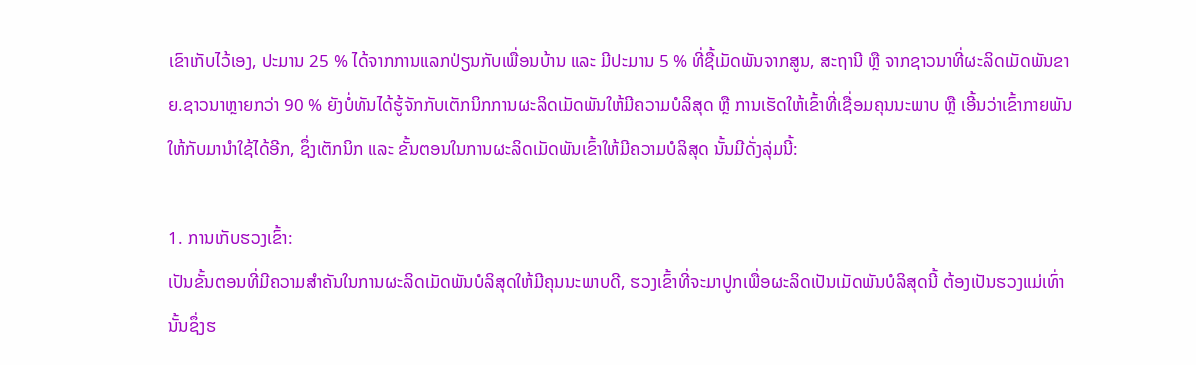ເຂົາເກັບໄວ້ເອງ, ປະມານ 25 % ໄດ້ຈາກການແລກປ່ຽນກັບເພື່ອນບ້ານ ແລະ ມີປະມານ 5 % ທີ່ຊື້ເມັດພັນຈາກສູນ, ສະຖານີ ຫຼື ຈາກຊາວນາທີ່ຜະລິດເມັດພັນຂາຍ.ຊາວນາຫຼາຍກວ່າ 90 % ຍັງບໍ່ທັນໄດ້ຮູ້ຈັກກັບເຕັກນິກການຜະລິດເມັດພັນໃຫ້ມີຄວາມບໍລິສຸດ ຫຼື ການເຮັດໃຫ້ເຂົ້າທີ່ເຊື່ອມຄຸນນະພາບ ຫຼື ເອີ້ນວ່າເຂົ້າກາຍພັນໃຫ້ກັບມານໍາໃຊ້ໄດ້ອີກ, ຊຶ່ງເຕັກນິກ ແລະ ຂັ້ນຕອນໃນການຜະລິດເມັດພັນເຂົ້າໃຫ້ມີຄວາມບໍລິສຸດ ນັ້ນມີດັ່ງລຸ່ມນີ້:

1. ການເກັບຮວງເຂົ້າ:
ເປັນຂັ້ນຕອນທີ່ມີຄວາມສໍາຄັນໃນການຜະລິດເມັດພັນບໍລິສຸດໃຫ້ມີຄຸນນະພາບດີ, ຮວງເຂົ້າທີ່ຈະມາປູກເພື່ອຜະລິດເປັນເມັດພັນບໍລິສຸດນີ້ ຕ້ອງເປັນຮວງແມ່ເທົ່ານັ້ນຊຶ່ງຮ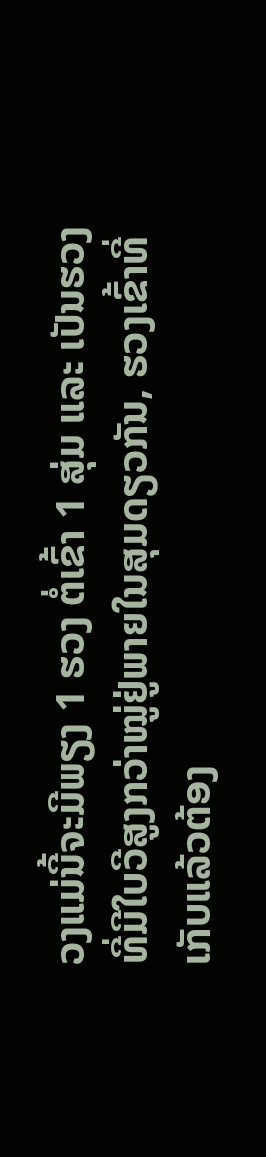ວງແມ່ນີ້ຈະມີພຽງ 1 ຮວງ ຕໍ່ເຂົ້າ 1 ສຸ່ມ ແລະ ເປັນຮວງທີ່ມີໃບວີສູງກວ່າໝູ່ຢູ່ພາຍໃນສຸມດຽວກັນ, ຮວງເຂົ້າທີ່ເກັບແລ້ວຕ້ອງ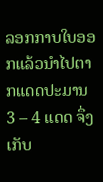ລອກກາບໃບອອກແລ້ວນໍາໄປຕາກແດດປະມານ 3 – 4 ແດດ ຈຶ່ງເກັບ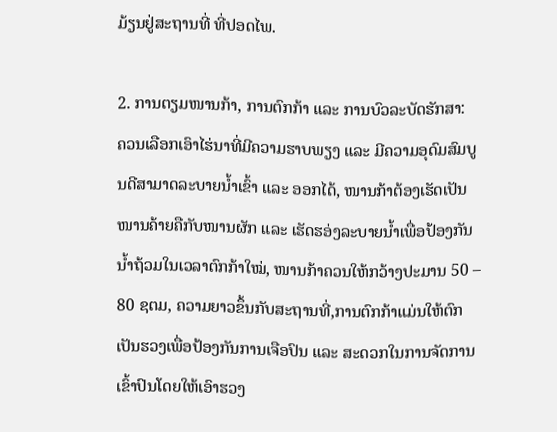ມ້ຽນຢູ່ສະຖານທີ່ ທີ່ປອດໄພ.

2. ການຕຽມໜານກ້າ, ການຕົກກ້າ ແລະ ການບົວລະບັດຮັກສາ:
ຄວນເລືອກເອົາໄຮ່ນາທີ່ມີຄວາມຮາບພຽງ ແລະ ມີຄວາມອຸດົມສົມບູນດີສາມາດລະບາຍນໍ້າເຂົ້າ ແລະ ອອກໄດ້, ໜານກ້າຕ້ອງເຮັດເປັນໜານຄ້າຍຄືກັບໜານຜັກ ແລະ ເຮັດຮອ່ງລະບາຍນໍ້າເພື່ອປ້ອງກັນນໍ້າຖ້ວມໃນເວລາຕົກກ້າໃໝ່, ໜານກ້າຄວນໃຫ້ກວ້າງປະມານ 50 – 80 ຊຕມ, ຄວາມຍາວຂຶ້ນກັບສະຖານທີ່,ການຕົກກ້າແມ່ນໃຫ້ຕົກເປັນຮວງເພື່ອປ້ອງກັນການເຈືອປົນ ແລະ ສະດວກໃນການຈັດການເຂົ້າປົນໂດຍໃຫ້ເອົາຮວງ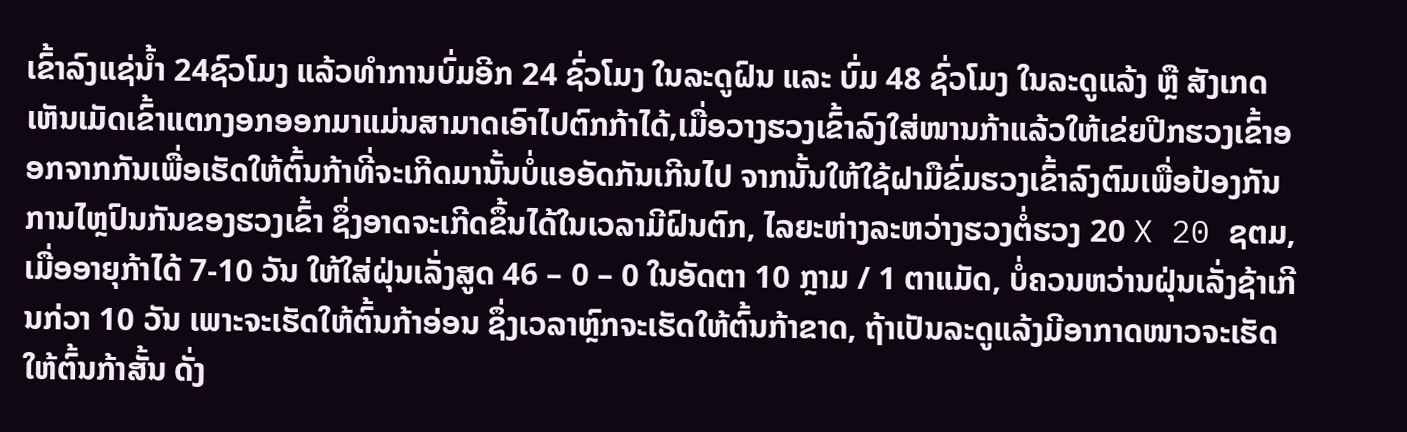ເຂົ້າລົງແຊ່ນໍ້າ 24ຊົວໂມງ ແລ້ວທໍາການບົ່ມອີກ 24 ຊົ່ວໂມງ ໃນລະດູຝົນ ແລະ ບົ່ມ 48 ຊົ່ວໂມງ ໃນລະດູແລ້ງ ຫຼື ສັງເກດເຫັນເມັດເຂົ້າແຕກງອກອອກມາແມ່ນສາມາດເອົາໄປຕົກກ້າໄດ້,ເມື່ອວາງຮວງເຂົ້າລົງໃສ່ໜານກ້າແລ້ວໃຫ້ເຂ່ຍປີກຮວງເຂົ້າອອກຈາກກັນເພື່ອເຮັດໃຫ້ຕົ້ນກ້າທີ່ຈະເກີດມານັ້ນບໍ່ແອອັດກັນເກີນໄປ ຈາກນັ້ນໃຫ້ໃຊ້ຝາມືຂົ່ມຮວງເຂົ້າລົງຕົມເພື່ອປ້ອງກັນການໄຫຼປົນກັນຂອງຮວງເຂົ້າ ຊຶ່ງອາດຈະເກີດຂຶ້ນໄດ້ໃນເວລາມີຝົນຕົກ, ໄລຍະຫ່າງລະຫວ່າງຮວງຕໍ່ຮວງ 20 X 20 ຊຕມ, ເມື່ອອາຍຸກ້າໄດ້ 7-10 ວັນ ໃຫ້ໃສ່ຝຸ່ນເລັ່ງສູດ 46 – 0 – 0 ໃນອັດຕາ 10 ກຼາມ / 1 ຕາແມັດ, ບໍ່ຄວນຫວ່ານຝຸ່ນເລັ່ງຊ້າເກີນກ່ວາ 10 ວັນ ເພາະຈະເຮັດໃຫ້ຕົ້ນກ້າອ່ອນ ຊຶ່ງເວລາຫຼົກຈະເຮັດໃຫ້ຕົ້ນກ້າຂາດ, ຖ້າເປັນລະດູແລ້ງມີອາກາດໜາວຈະເຮັດໃຫ້ຕົ້ນກ້າສັ້ນ ດັ່ງ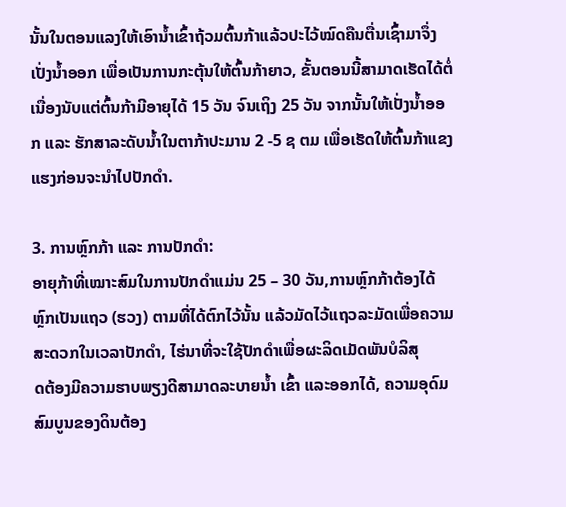ນັ້ນໃນຕອນແລງໃຫ້ເອົານໍ້າເຂົ້າຖ້ວມຕົ້ນກ້າແລ້ວປະໄວ້ໝົດຄືນຕື່ນເຊົ້າມາຈຶ່ງເປັ່ງນໍ້າອອກ ເພື່ອເປັນການກະຕຸ້ນໃຫ້ຕົ້ນກ້າຍາວ, ຂັ້ນຕອນນີ້ສາມາດເຮັດໄດ້ຕໍ່ເນື່ອງນັບແຕ່ຕົ້ນກ້າມີອາຍຸໄດ້ 15 ວັນ ຈົນເຖິງ 25 ວັນ ຈາກນັ້ນໃຫ້ເປັ່ງນໍ້າອອກ ແລະ ຮັກສາລະດັບນໍ້າໃນຕາກ້າປະມານ 2 -5 ຊ ຕມ ເພື່ອເຮັດໃຫ້ຕົ້ນກ້າແຂງແຮງກ່ອນຈະນໍາໄປປັກດໍາ.

3. ການຫຼົກກ້າ ແລະ ການປັກດໍາ:
ອາຍຸກ້າທີ່ເໝາະສົມໃນການປັກດໍາແມ່ນ 25 – 30 ວັນ,ການຫຼົກກ້າຕ້ອງໄດ້ຫຼົກເປັນແຖວ (ຮວງ) ຕາມທີ່ໄດ້ຕົກໄວ້ນັ້ນ ແລ້ວມັດໄວ້ແຖວລະມັດເພື່ອຄວາມສະດວກໃນເວລາປັກດໍາ, ໄຮ່ນາທີ່ຈະໃຊ້ປັກດໍາເພື່ອຜະລິດເມັດພັນບໍລິສຸ
ດຕ້ອງມີຄວາມຮາບພຽງດີສາມາດລະບາຍນໍ້າ ເຂົ້າ ແລະອອກໄດ້, ຄວາມອຸດົມສົມບູນຂອງດິນຕ້ອງ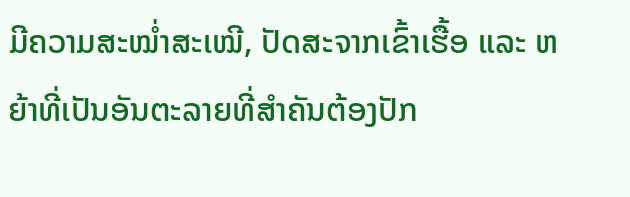ມີຄວາມສະໝໍ່າສະເໝີ, ປັດສະຈາກເຂົ້າເຮື້ອ ແລະ ຫຍ້າທີ່ເປັນອັນຕະລາຍທີ່ສໍາຄັນຕ້ອງປັກ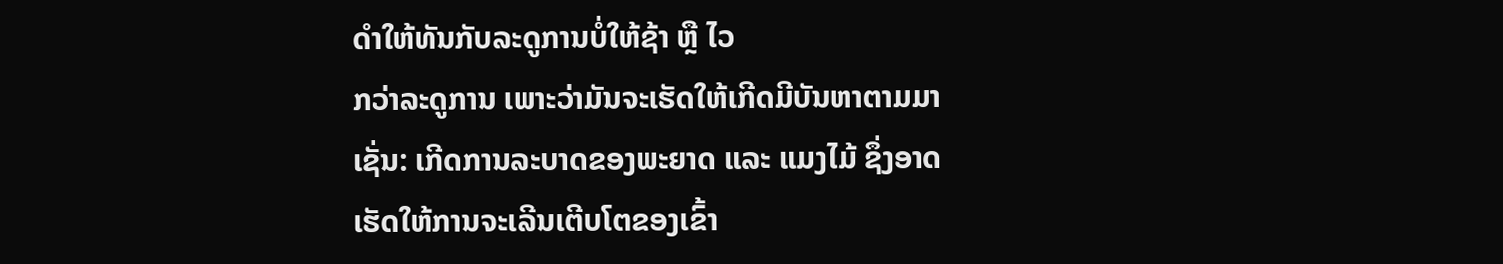ດໍາໃຫ້ທັນກັບລະດູການບໍ່ໃຫ້ຊ້າ ຫຼື ໄວ
ກວ່າລະດູການ ເພາະວ່າມັນຈະເຮັດໃຫ້ເກີດມີບັນຫາຕາມມາເຊັ່ນ: ເກີດການລະບາດຂອງພະຍາດ ແລະ ແມງໄມ້ ຊຶ່ງອາດເຮັດໃຫ້ການຈະເລີນເຕີບໂຕຂອງເຂົ້າ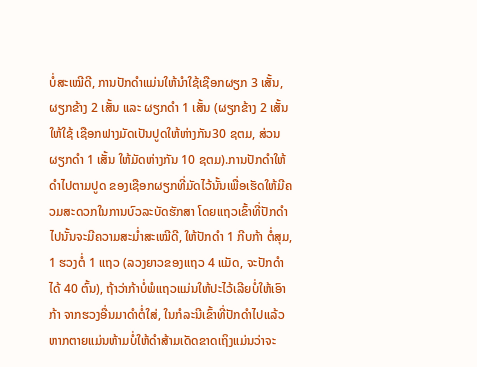ບໍ່ສະເໝີດີ, ການປັກດໍາແມ່ນໃຫ້ນໍາໃຊ້ເຊືອກຜຽກ 3 ເສັ້ນ, ຜຽກຂ້າງ 2 ເສັ້ນ ແລະ ຜຽກດໍາ 1 ເສັ້ນ (ຜຽກຂ້າງ 2 ເສັ້ນໃຫ້ໃຊ້ ເຊືອກຟາງມັດເປັນປູດໃຫ້ຫ່າງກັນ30 ຊຕມ, ສ່ວນຜຽກດໍາ 1 ເສັ້ນ ໃຫ້ມັດຫ່າງກັນ 10 ຊຕມ).ການປັກດໍາໃຫ້ດໍາໄປຕາມປູດ ຂອງເຊືອກຜຽກທີ່ມັດໄວ້ນັ້ນເພື່ອເຮັດໃຫ້ມີຄວມສະດວກໃນການບົວລະບັດຮັກສາ ໂດຍແຖວເຂົ້າທີ່ປັກດໍາໄປນັ້ນຈະມີຄວາມສະມໍ່າສະເໝີດີ, ໃຫ້ປັກດໍາ 1 ກີບກ້າ ຕໍ່ສຸມ, 1 ຮວງຕໍ່ 1 ແຖວ (ລວງຍາວຂອງແຖວ 4 ແມັດ, ຈະປັກດໍາໄດ້ 40 ຕົ້ນ), ຖ້າວ່າກ້າບໍ່ພໍແຖວແມ່ນໃຫ້ປະໄວ້ເລີຍບໍ່ໃຫ້ເອົາກ້າ ຈາກຮວງອື່ນມາດໍາຕໍ່ໃສ່, ໃນກໍລະນີເຂົ້າທີ່ປັກດໍາໄປແລ້ວຫາກຕາຍແມ່ນຫ້າມບໍ່ໃຫ້ດໍາສ້າມເດັດຂາດເຖິງແມ່ນວ່າຈະ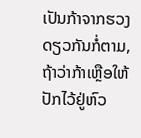ເປັນກ້າຈາກຮວງດຽວກັນກໍ່ຕາມ, ຖ້າວ່າກ້າເຫຼືອໃຫ້ປັກໄວ້ຢູ່ຫົວ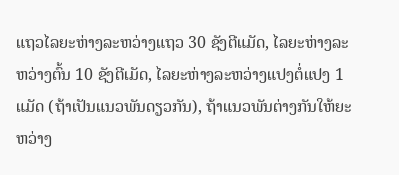ແຖວໄລຍະຫ່າງລະຫວ່າງແຖວ 30 ຊັງຕີແມັດ, ໄລຍະຫ່າງລະຫວ່າງຕົ້ນ 10 ຊັງຕີເມັດ, ໄລຍະຫ່າງລະຫວ່າງແປງຕໍ່ແປງ 1 ແມັດ (ຖ້າເປັນແນວພັນດຽວກັນ), ຖ້າແນວພັນຕ່າງກັນໃຫ້ຍະຫວ່າງ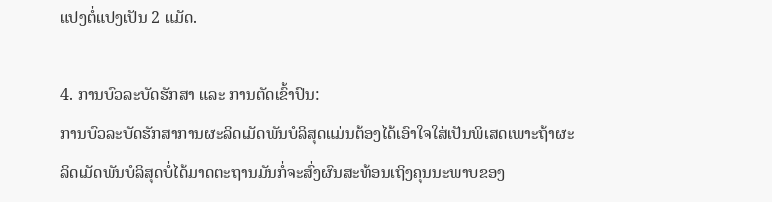ແປງຕໍ່ແປງເປັນ 2 ແມັດ.

4. ການບົວລະບັດຮັກສາ ແລະ ການຕັດເຂົ້າປົນ:
ການບົວລະບັດຮັກສາການຜະລິດເມັດພັນບໍລິສຸດແມ່ນຕ້ອງໄດ້ເອົາໃຈໃສ່ເປັນພິເສດເພາະຖ້າຜະລິດເມັດພັນບໍລິສຸດບໍ່ໄດ້ມາດຕະຖານມັນກໍ່ຈະສົ່ງຜົນສະທ້ອນເຖິງຄຸນນະພາບຂອງ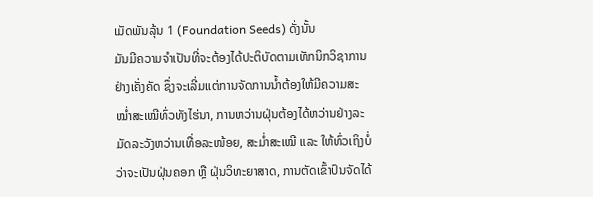ເມັດພັນລຸ້ນ 1 (Foundation Seeds) ດັ່ງນັ້ນ
ມັນມີຄວາມຈໍາເປັນທີ່ຈະຕ້ອງໄດ້ປະຕິບັດຕາມເທັກນິກວິຊາການຢ່າງເຄັ່ງຄັດ ຊຶ່ງຈະເລີ່ມແຕ່ການຈັດການນໍ້າຕ້ອງໃຫ້ມີຄວາມສະໝໍ່າສະເໝີທົ່ວທັງໄຮ່ນາ, ການຫວ່ານຝຸ່ນຕ້ອງໄດ້ຫວ່ານຢ່າງລະມັດລະວັງຫວ່ານເທື່ອລະໜ້ອຍ, ສະມໍ່າສະເໝີ ແລະ ໃຫ້ທົ່ວເຖິງບໍ່ວ່າຈະເປັນຝຸ່ນຄອກ ຫຼື ຝຸ່ນວິທະຍາສາດ, ການຕັດເຂົ້າປົນຈັດໄດ້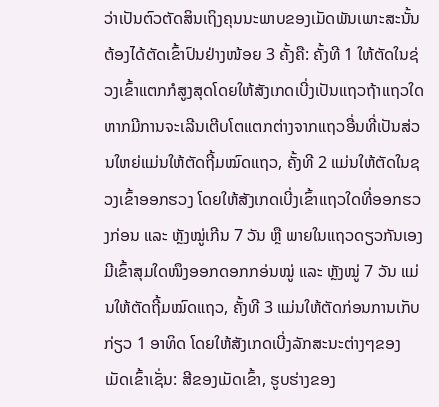ວ່າເປັນຕົວຕັດສິນເຖິງຄຸນນະພາບຂອງເມັດພັນເພາະສະນັ້ນ ຕ້ອງໄດ້ຕັດເຂົ້າປົນຢ່າງໜ້ອຍ 3 ຄັ້ງຄື: ຄັ້ງທີ 1 ໃຫ້ຕັດໃນຊ່ວງເຂົ້າແຕກກໍສູງສຸດໂດຍໃຫ້ສັງເກດເບີ່ງເປັນແຖວຖ້າແຖວໃດຫາກມີການຈະເລີນເຕີບໂຕແຕກຕ່າງຈາກແຖວອື່ນທີ່ເປັນສ່ວນໃຫຍ່ແມ່ນໃຫ້ຕັດຖີ້ມໝົດແຖວ, ຄັ້ງທີ 2 ແມ່ນໃຫ້ຕັດໃນຊວງເຂົ້າອອກຮວງ ໂດຍໃຫ້ສັງເກດເບີ່ງເຂົ້າແຖວໃດທີ່ອອກຮວງກ່ອນ ແລະ ຫຼັງໝູ່ເກີນ 7 ວັນ ຫຼື ພາຍໃນແຖວດຽວກັນເອງມີເຂົ້າສຸມໃດໜຶງອອກດອກກອ່ນໝູ່ ແລະ ຫຼັງໝູ່ 7 ວັນ ແມ່ນໃຫ້ຕັດຖີ້ມໝົດແຖວ, ຄັ້ງທີ 3 ແມ່ນໃຫ້ຕັດກ່ອນການເກັບກ່ຽວ 1 ອາທິດ ໂດຍໃຫ້ສັງເກດເບີ່ງລັກສະນະຕ່າງໆຂອງເມັດເຂົ້າເຊັ່ນ: ສີຂອງເມັດເຂົ້າ, ຮູບຮ່າງຂອງ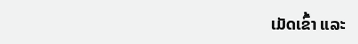ເມັດເຂົ້າ ແລະ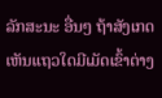ລັກສະນະ ອື່ນໆ ຖ້າສັງເກດເຫັນແຖວໃດມີເມັດເຂົ້າຕ່າງ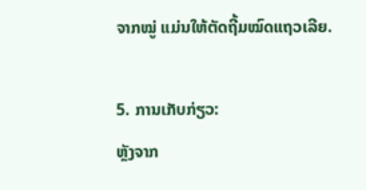ຈາກໝູ່ ແມ່ນໃຫ້ຕັດຖີ້ມໝົດແຖວເລີຍ.

5. ການເກັບກ່ຽວ:
ຫຼັງຈາກ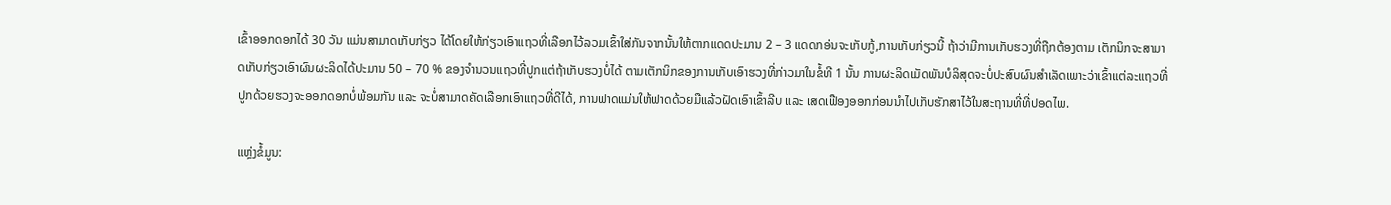ເຂົ້າອອກດອກໄດ້ 30 ວັນ ແມ່ນສາມາດເກັບກ່ຽວ ໄດ້ໂດຍໃຫ້ກ່ຽວເອົາແຖວທີ່ເລືອກໄວ້ລວມເຂົ້າໃສ່ກັນຈາກນັ້ນໃຫ້ຕາກແດດປະມານ 2 – 3 ແດດກອ່ນຈະເກັບກູ້,ການເກັບກ່ຽວນີ້ ຖ້າວ່າມີການເກັບຮວງທີ່ຖືກຕ້ອງຕາມ ເຕັກນິກຈະສາມາດເກັບກ່ຽວເອົາຜົນຜະລິດໄດ້ປະມານ 50 – 70 % ຂອງຈໍານວນແຖວທີ່ປູກແຕ່ຖ້າເກັບຮວງບໍ່ໄດ້ ຕາມເຕັກນິກຂອງການເກັບເອົາຮວງທີ່ກ່າວມາໃນຂໍ້ທີ 1 ນັ້ນ ການຜະລິດເມັດພັນບໍລິສຸດຈະບໍ່ປະສົບຜົນສໍາເລັດເພາະວ່າເຂົ້າແຕ່ລະແຖວທີ່ປູກດ້ວຍຮວງຈະອອກດອກບໍ່ພ້ອມກັນ ແລະ ຈະບໍ່ສາມາດຄັດເລືອກເອົາແຖວທີ່ດີໄດ້, ການຟາດແມ່ນໃຫ້ຟາດດ້ວຍມືແລ້ວຝັດເອົາເຂົ້າລີບ ແລະ ເສດເຟືອງອອກກ່ອນນໍາໄປເກັບຮັກສາໄວ້ໃນສະຖານທີ່ທີ່ປອດໄພ.

ແຫຼ່ງຂໍ້ມູນ: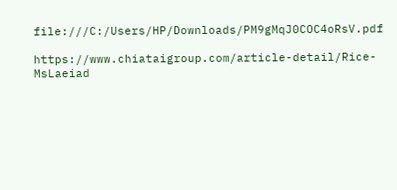file:///C:/Users/HP/Downloads/PM9gMqJ0COC4oRsV.pdf

https://www.chiataigroup.com/article-detail/Rice-MsLaeiad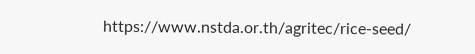https://www.nstda.or.th/agritec/rice-seed/